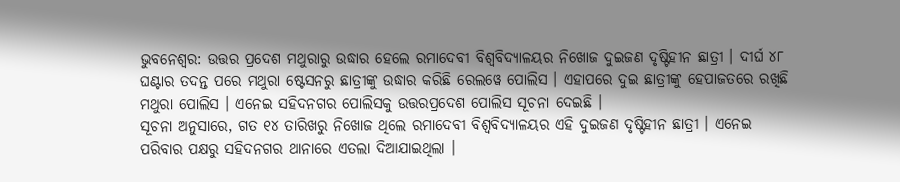ଭୁବନେଶ୍ବର: ଉତ୍ତର ପ୍ରଦେଶ ମଥୁରାରୁ ଉଦ୍ଧାର ହେଲେ ରମାଦେବୀ ବିଶ୍ବବିଦ୍ୟାଳୟର ନିଖୋଜ ଦୁଇଜଣ ଦୃଷ୍ଟିହୀନ ଛାତ୍ରୀ । ଦୀର୍ଘ ୪୮ ଘଣ୍ଟାର ତଦନ୍ତ ପରେ ମଥୁରା ଷ୍ଟେସନରୁ ଛାତ୍ରୀଙ୍କୁ ଉଦ୍ଧାର କରିଛି ରେଲୱେ ପୋଲିସ । ଏହାପରେ ଦୁଇ ଛାତ୍ରୀଙ୍କୁ ହେପାଜତରେ ରଖିଛି ମଥୁରା ପୋଲିସ । ଏନେଇ ସହିଦନଗର ପୋଲିସକୁ ଉତ୍ତରପ୍ରଦେଶ ପୋଲିସ ସୂଚନା ଦେଇଛି ।
ସୂଚନା ଅନୁସାରେ, ଗତ ୧୪ ତାରିଖରୁ ନିଖୋଜ ଥିଲେ ରମାଦେବୀ ବିଶ୍ବବିଦ୍ୟାଳୟର ଏହି ଦୁଇଜଣ ଦୃଷ୍ଟିହୀନ ଛାତ୍ରୀ । ଏନେଇ ପରିବାର ପକ୍ଷରୁ ସହିଦନଗର ଥାନାରେ ଏତଲା ଦିଆଯାଇଥିଲା ।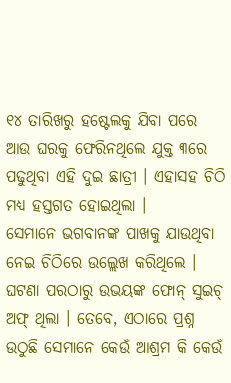୧୪ ତାରିଖରୁ ହଷ୍ଟେଲକୁ ଯିବା ପରେ ଆଉ ଘରକୁ ଫେରିନଥିଲେ ଯୁକ୍ତ ୩ରେ ପଢୁଥିବା ଏହି ଦୁଇ ଛାତ୍ରୀ । ଏହାସହ ଚିଠି ମଧ୍ୟ ହସ୍ତଗତ ହୋଇଥିଲା ।
ସେମାନେ ଭଗବାନଙ୍କ ପାଖକୁ ଯାଉଥିବା ନେଇ ଚିଠିରେ ଉଲ୍ଲେଖ କରିଥିଲେ । ଘଟଣା ପରଠାରୁ ଉଭୟଙ୍କ ଫୋନ୍ ସୁଇଚ୍ ଅଫ୍ ଥିଲା । ତେବେ, ଏଠାରେ ପ୍ରଶ୍ନ ଉଠୁଛି ସେମାନେ କେଉଁ ଆଶ୍ରମ କି କେଉଁ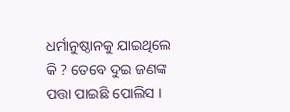ଧର୍ମାନୁଷ୍ଠାନକୁ ଯାଇଥିଲେ କି ? ତେବେ ଦୁଇ ଜଣଙ୍କ ପତ୍ତା ପାଇଛି ପୋଲିସ ।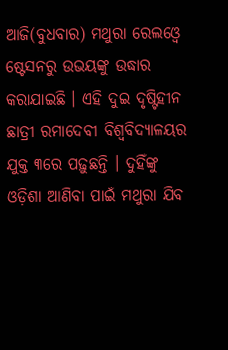ଆଜି(ବୁଧବାର) ମଥୁରା ରେଲଓ୍ବେ ଷ୍ଟେସନରୁ ଉଭୟଙ୍କୁ ଉଦ୍ଧାର କରାଯାଇଛି । ଏହି ଦୁଇ ଦୃଷ୍ଟିହୀନ ଛାତ୍ରୀ ରମାଦେବୀ ବିଶ୍ବବିଦ୍ୟାଳୟର ଯୁକ୍ତ ୩ରେ ପଢ଼ୁଛନ୍ତି । ଦୁହିଁଙ୍କୁ ଓଡ଼ିଶା ଆଣିବା ପାଇଁ ମଥୁରା ଯିବ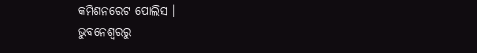କମିଶନରେଟ ପୋଲିସ ।
ଭୁବନେଶ୍ବରରୁ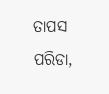ତାପସ ପରିଡା,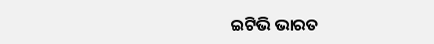ଇଟିଭି ଭାରତ